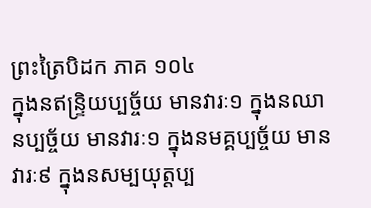ព្រះត្រៃបិដក ភាគ ១០៤
ក្នុងនឥន្រ្ទិយប្បច្ច័យ មានវារៈ១ ក្នុងនឈានប្បច្ច័យ មានវារៈ១ ក្នុងនមគ្គប្បច្ច័យ មានវារៈ៩ ក្នុងនសម្បយុត្តប្ប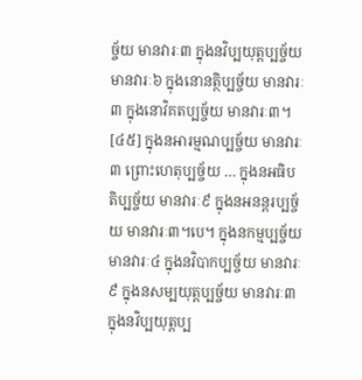ច្ច័យ មានវារៈ៣ ក្នុងនវិប្បយុត្តប្បច្ច័យ មានវារៈ៦ ក្នុងនោនត្ថិប្បច្ច័យ មានវារៈ៣ ក្នុងនោវិគតប្បច្ច័យ មានវារៈ៣។
[៤៥] ក្នុងនអារម្មណប្បច្ច័យ មានវារៈ៣ ព្រោះហេតុប្បច្ច័យ … ក្នុងនអធិបតិប្បច្ច័យ មានវារៈ៩ ក្នុងនអនន្តរប្បច្ច័យ មានវារៈ៣។បេ។ ក្នុងនកម្មប្បច្ច័យ មានវារៈ៤ ក្នុងនវិបាកប្បច្ច័យ មានវារៈ៩ ក្នុងនសម្បយុត្តប្បច្ច័យ មានវារៈ៣ ក្នុងនវិប្បយុត្តប្ប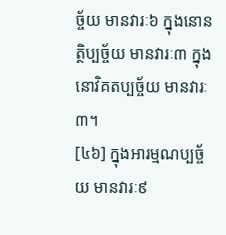ច្ច័យ មានវារៈ៦ ក្នុងនោនត្ថិប្បច្ច័យ មានវារៈ៣ ក្នុងនោវិគតប្បច្ច័យ មានវារៈ៣។
[៤៦] ក្នុងអារម្មណប្បច្ច័យ មានវារៈ៩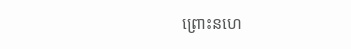ព្រោះនហេ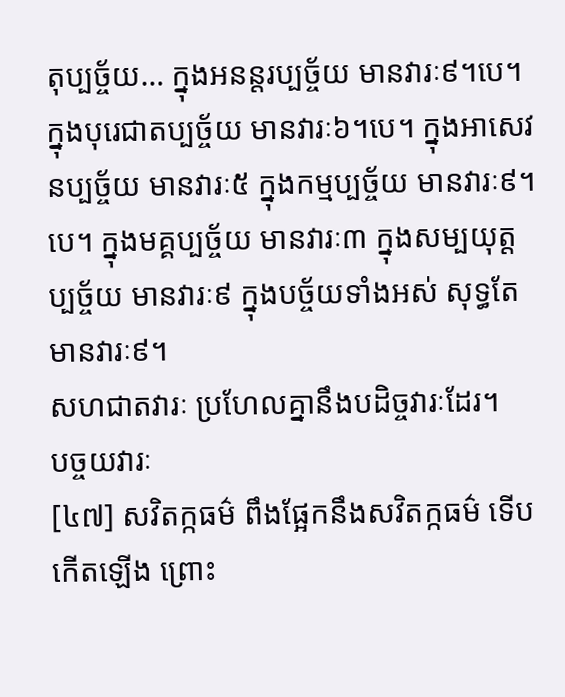តុប្បច្ច័យ… ក្នុងអនន្តរប្បច្ច័យ មានវារៈ៩។បេ។ ក្នុងបុរេជាតប្បច្ច័យ មានវារៈ៦។បេ។ ក្នុងអាសេវនប្បច្ច័យ មានវារៈ៥ ក្នុងកម្មប្បច្ច័យ មានវារៈ៩។បេ។ ក្នុងមគ្គប្បច្ច័យ មានវារៈ៣ ក្នុងសម្បយុត្តប្បច្ច័យ មានវារៈ៩ ក្នុងបច្ច័យទាំងអស់ សុទ្ធតែមានវារៈ៩។
សហជាតវារៈ ប្រហែលគ្នានឹងបដិច្ចវារៈដែរ។
បច្ចយវារៈ
[៤៧] សវិតក្កធម៌ ពឹងផ្អែកនឹងសវិតក្កធម៌ ទើបកើតឡើង ព្រោះ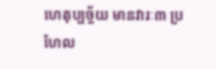ហេតុប្បច្ច័យ មានវារៈ៣ ប្រហែល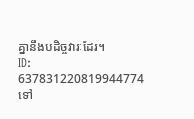គ្នានឹងបដិច្ចវារៈដែរ។
ID: 637831220819944774
ទៅ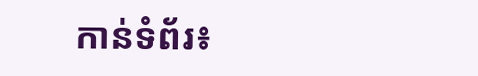កាន់ទំព័រ៖